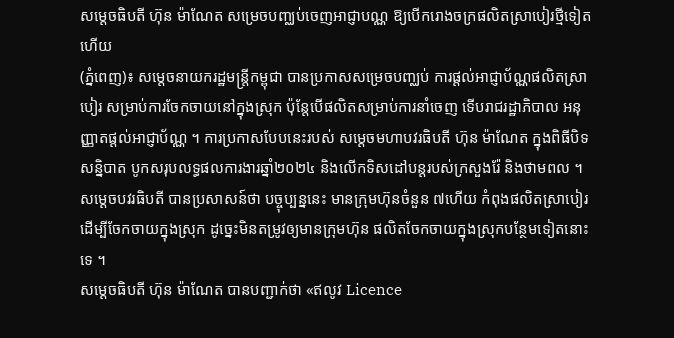សម្តេចធិបតី ហ៊ុន ម៉ាណែត សម្រេចបញ្ឈប់ចេញអាជ្ញាបណ្ណ ឱ្យបើករោងចក្រផលិតស្រាបៀរថ្មីទៀតហើយ
(ភ្នំពេញ)៖ សម្ដេចនាយករដ្ឋមន្ដ្រីកម្ពុជា បានប្រកាសសម្រេចបញ្ឈប់ ការផ្ដល់អាជ្ញាប័ណ្ណផលិតស្រាបៀរ សម្រាប់ការចែកចាយនៅក្នុងស្រុក ប៉ុន្ដែបើផលិតសម្រាប់ការនាំចេញ ទើបរាជរដ្ឋាភិបាល អនុញ្ញាតផ្ដល់អាជ្ញាប័ណ្ណ ។ ការប្រកាសបែបនេះរបស់ សម្ដេចមហាបវរធិបតី ហ៊ុន ម៉ាណែត ក្នុងពិធីបិទសន្និបាត បូកសរុបលទ្ធផលការងារឆ្នាំ២០២៤ និងលើកទិសដៅបន្ដរបស់ក្រសួងរ៉ែ និងថាមពល ។
សម្ដេចបវរធិបតី បានប្រសាសន៍ថា បច្ចុប្បន្ននេះ មានក្រុមហ៊ុនចំនួន ៧ហើយ កំពុងផលិតស្រាបៀរ ដើម្បីចែកចាយក្នុងស្រុក ដូច្នេះមិនតម្រូវឲ្យមានក្រុមហ៊ុន ផលិតចែកចាយក្នុងស្រុកបន្ថែមទៀតនោះទេ ។
សម្ដេចធិបតី ហ៊ុន ម៉ាណែត បានបញ្ជាក់ថា «ឥលូវ Licence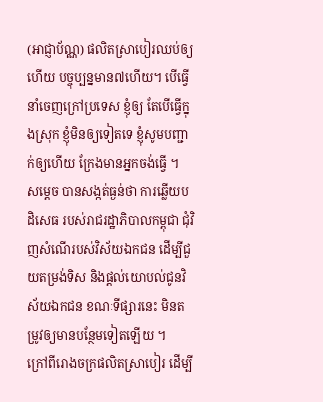(អាជ្ញាប័ណ្ណ) ផលិតស្រាបៀរឈប់ឲ្យហើយ បច្ចុប្បន្នមាន៧ហើយ។ បើធ្វើនាំចេញក្រៅប្រទេស ខ្ញុំឲ្យ តែបើធ្វើក្នុងស្រុក ខ្ញុំមិនឲ្យទៀតទេ ខ្ញុំសូមបញ្ជាក់ឲ្យហើយ ក្រែងមានអ្នកចង់ធ្វើ ។
សម្ដេច បានសង្កត់ធ្ងន់ថា ការឆ្លើយបដិសេធ របស់រាជរដ្ឋាភិបាលកម្ពុជា ជុំវិញសំណើរបស់វិស័យឯកជន ដើម្បីជួយតម្រង់ទិស និងផ្ដល់យោបល់ជូនវិស័យឯកជន ខណៈទីផ្សារនេះ មិនតម្រូវឲ្យមានបន្ថែមទៀតឡើយ ។
ក្រៅពីរោងចក្រផលិតស្រាបៀរ ដើម្បី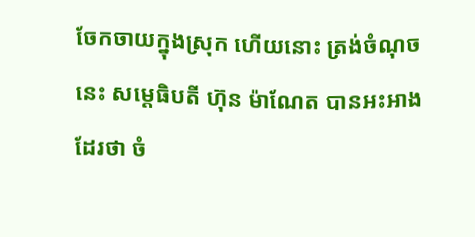ចែកចាយក្នុងស្រុក ហើយនោះ ត្រង់ចំណុចនេះ សម្ដេធិបតី ហ៊ុន ម៉ាណែត បានអះអាងដែរថា ចំ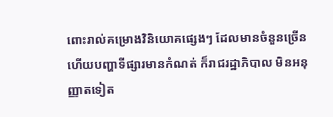ពោះរាល់គម្រោងវិនិយោគផ្សេងៗ ដែលមានចំនួនច្រើន ហើយបញ្ហាទីផ្សារមានកំណត់ ក៏រាជរដ្ឋាភិបាល មិនអនុញ្ញាតទៀត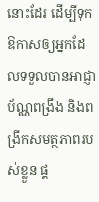នោះដែរ ដើម្បីទុកឱកាសឲ្យអ្នកដែលទទួលបានអាជ្ញាប័ណ្ណពង្រឹង និងពង្រីកសមត្ថភាពរបស់ខ្លួន ផ្គ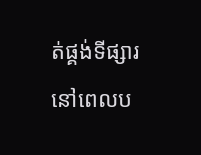ត់ផ្គង់ទីផ្សារនៅពេលប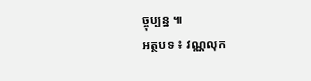ច្ចុប្បន្ន ៕
អត្ថបទ ៖ វណ្ណលុក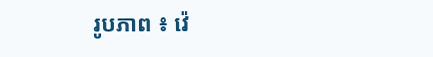រូបភាព ៖ វ៉េ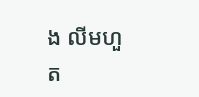ង លីមហួត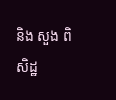និង សួង ពិសិដ្ឋ